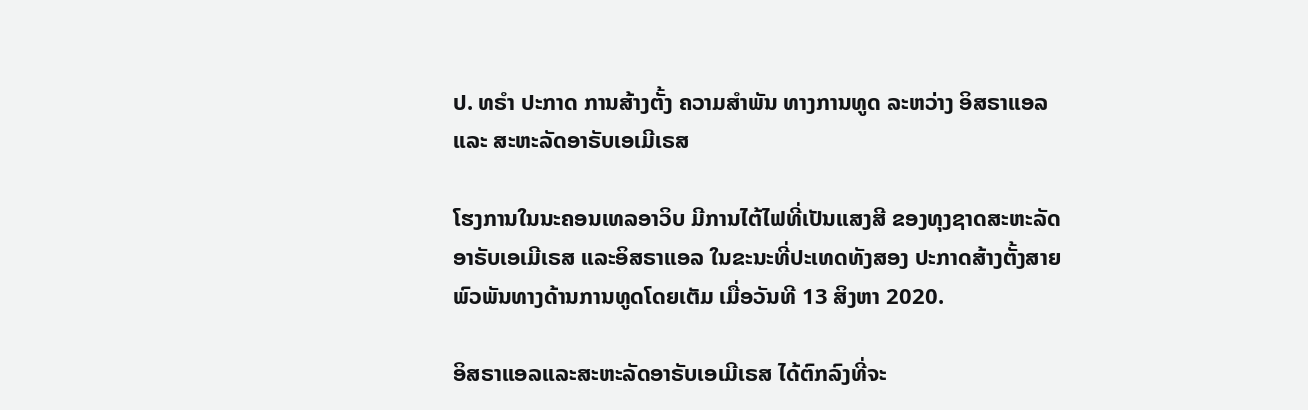ປ. ທຣຳ ປະກາດ ການສ້າງຕັ້ງ ຄວາມສຳພັນ ທາງການທູດ ລະຫວ່າງ ອິສຣາແອລ ແລະ ສະຫະລັດອາຣັບເອເມີເຣສ

ໂຮງການໃນນະຄອນເທລອາວິບ ມີການໄຕ້ໄຟທີ່ເປັນແສງສີ ຂອງທຸງຊາດສະຫະລັດອາຣັບເອເມີເຣສ ແລະອິສຣາແອລ ໃນຂະນະທີ່ປະເທດທັງສອງ ປະກາດສ້າງຕັ້ງສາຍພົວພັນທາງດ້ານການທູດໂດຍເຕັມ ເມື່ອວັນທີ 13 ສິງຫາ 2020.

ອິສຣາແອລແລະສະຫະລັດອາຣັບເອເມີເຣສ ໄດ້ຕົກລົງທີ່ຈະ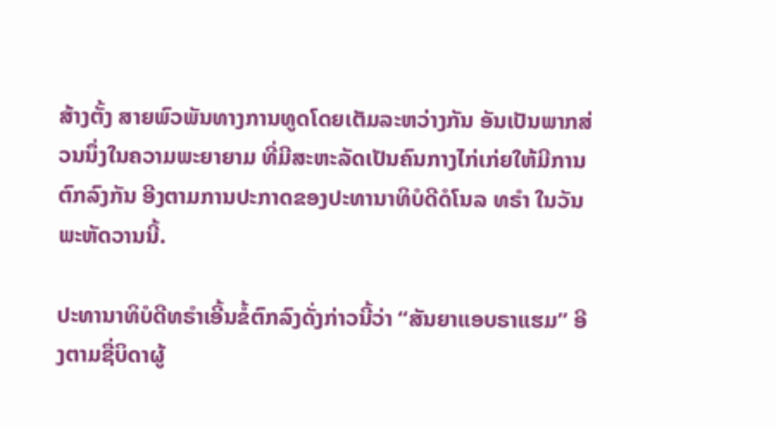ສ້າງຕັ້ງ ສາຍພົວພັນທາງການທູດໂດຍເຕັມລະຫວ່າງກັນ ອັນເປັນພາກສ່ວນນຶ່ງໃນຄວາມພະຍາຍາມ ທີ່ມີສະຫະລັດເປັນຄົນກາງໄກ່ເກ່ຍໃຫ້ມີການຕົກລົງກັນ ອີງຕາມການປະກາດຂອງປະທານາທິບໍດີດໍໂນລ ທຣຳ ໃນວັນພະຫັດວານນີ້.

ປະທານາທິບໍດີທຣຳເອີ້ນຂໍ້ຕົກລົງດັ່ງກ່າວນີ້ວ່າ “ສັນຍາແອບຣາແຮມ” ອີງຕາມຊື່ບິດາຜູ້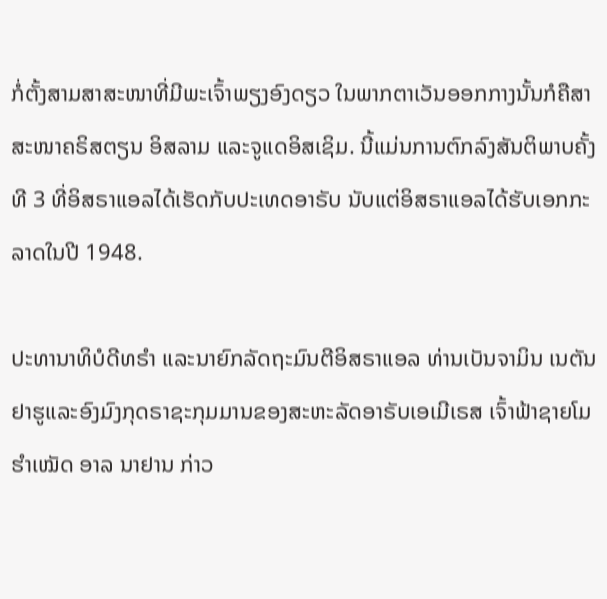ກໍ່ຕັ້ງສາມສາສະໜາທີ່ມີພະເຈົ້າພຽງອົງດຽວ ໃນພາກຕາເວັນອອກກາງນັ້ນກໍຄືສາສະໜາຄຣິສຕຽນ ອິສລາມ ແລະຈູແດອິສເຊິມ. ນີ້ແມ່ນການຕົກລົງສັນຕິພາບຄັ້ງທີ 3 ທີ່ອິສຣາແອລໄດ້ເຮັດກັບປະເທດອາຣັບ ນັບແຕ່ອິສຣາແອລໄດ້ຮັບເອກກະລາດໃນປີ 1948.

ປະທານາທິບໍດີທຣຳ ແລະນາຍົກລັດຖະມົນຕີອິສຣາແອລ ທ່ານເບັນຈາມິນ ເນຕັນຢາຮູແລະອົງມົງກຸດຣາຊະກຸມມານຂອງສະຫະລັດອາຣັບເອເມີເຣສ ເຈົ້າຟ້າຊາຍໂມຮຳເໝັດ ອາລ ນາຢານ ກ່າວ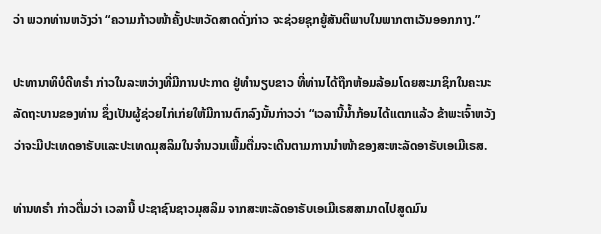ວ່າ ພວກທ່ານຫວັງວ່າ “ຄວາມກ້າວໜ້າຄັ້ງປະຫວັດສາດດັ່ງກ່າວ ຈະຊ່ວຍຊຸກຍູ້ສັນຕິພາບໃນພາກຕາເວັນອອກກາງ.”

ປະທານາທິບໍດີທຣຳ ກ່າວໃນລະຫວ່າງທີ່ມີການປະກາດ ຢູ່ທຳນຽບຂາວ ທີ່ທ່ານໄດ້ຖືກຫ້ອມລ້ອມໂດຍສະມາຊິກໃນຄະນະລັດຖະບານຂອງທ່ານ ຊຶ່ງເປັນຜູ້ຊ່ວຍໄກ່ເກ່ຍໃຫ້ມີການຕົກລົງນັ້ນກ່າວວ່າ “ເວລານີ້ນ້ຳກ້ອນໄດ້ແຕກແລ້ວ ຂ້າພະເຈົ້າຫວັງວ່າຈະມີປະເທດອາຣັບແລະປະເທດມຸສລິມໃນຈຳນວນເພີ້ມຕື່ມຈະເດີນຕາມການນຳໜ້າຂອງສະຫະລັດອາຣັບເອເມີເຣສ.

ທ່ານທຣຳ ກ່າວຕື່ມວ່າ ເວລານີ້ ປະຊາຊົນຊາວມຸສລິມ ຈາກສະຫະລັດອາຣັບເອເມີເຣສສາມາດໄປສູດມົນ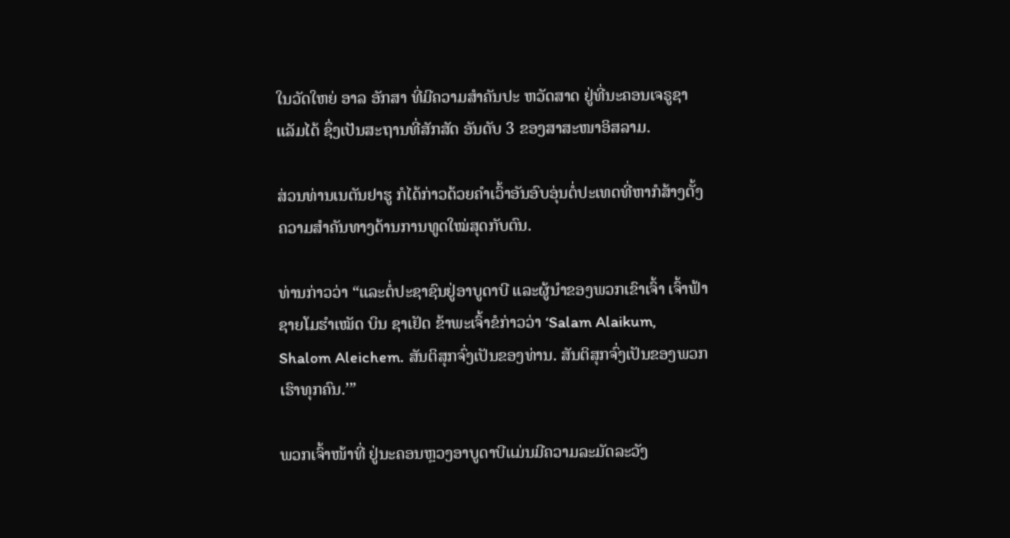ໃນວັດໃຫຍ່ ອາລ ອັກສາ ທີ່ມີຄວາມສຳຄັນປະ ຫວັດສາດ ຢູ່ທີ່ນະຄອນເຈຣູຊາແລັມໄດ້ ຊຶ່ງເປັນສະຖານທີ່ສັກສັດ ອັນດັບ 3 ຂອງສາສະໜາອິສລາມ.

ສ່ວນທ່ານເນຕັນຢາຮູ ກໍໄດ້ກ່າວດ້ວຍຄຳເວົ້າອັນອົບອຸ່ນຕໍ່ປະເທດທີ່ຫາກໍສ້າງຕັ້ງຄວາມສຳຄັນທາງດ້ານການທູດໃໝ່ສຸດກັບຕົນ.

ທ່ານກ່າວວ່າ “ແລະຕໍ່ປະຊາຊົນຢູ່ອາບູດາບີ ແລະຜູ້ນຳຂອງພວກເຂົາເຈົ້າ ເຈົ້າຟ້າຊາຍໂມຮຳເໝັດ ບິນ ຊາເຢັດ ຂ້າພະເຈົ້າຂໍກ່າວວ່າ ‘Salam Alaikum, Shalom Aleichem. ສັນຕິສຸກຈົ່ງເປັນຂອງທ່ານ. ສັນຕິສຸກຈົ່ງເປັນຂອງພວກເຮົາທຸກຄົນ.’”

ພວກເຈົ້າໜ້າທີ່ ຢູ່ນະຄອນຫຼວງອາບູດາບີແມ່ນມີຄວາມລະມັດລະວັງ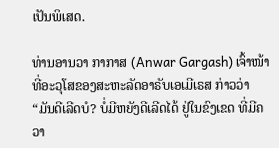ເປັນພິເສດ.

ທ່ານອານວາ ກາກາສ (Anwar Gargash) ເຈົ້າໜ້າທີ່ອະວຸໂສຂອງສະຫະລັດອາຣັບເອເມີເຣສ ກ່າວວ່າ “ມັນດີເລີດບໍ? ບໍ່ມີຫຍັງດີເລີດໄດ້ ຢູ່ໃນຂົງເຂດ ທີ່ມີຄວາ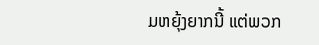ມຫຍຸ້ງຍາກນີ້ ແຕ່ພວກ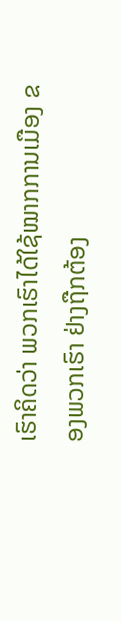ເຮົາຄິດວ່າ ພວກເຮົາໄດ້ໃຊ້ໝາກການເມືອງ ຂອງພວກເຮົາ ຢ່າງຖືກຕ້ອງ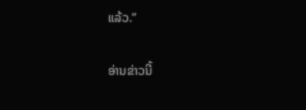ແລ້ວ.”

ອ່ານຂ່າວນີ້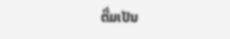ຕື່ມເປັນ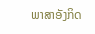ພາສາອັງກິດ